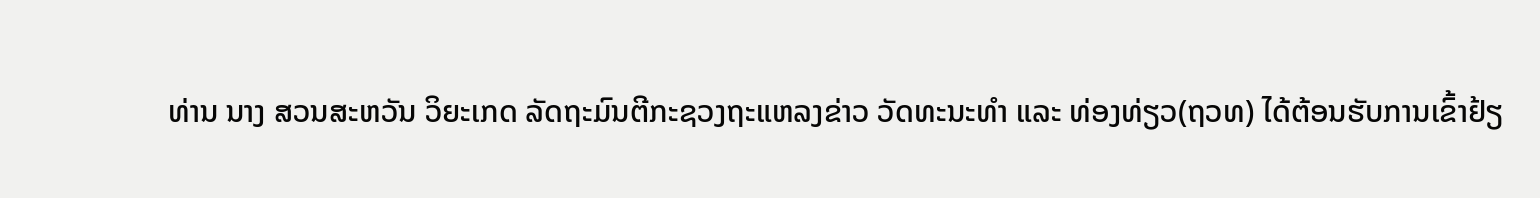ທ່ານ ນາງ ສວນສະຫວັນ ວິຍະເກດ ລັດຖະມົນຕີກະຊວງຖະແຫລງຂ່າວ ວັດທະນະທຳ ແລະ ທ່ອງທ່ຽວ(ຖວທ) ໄດ້ຕ້ອນຮັບການເຂົ້າຢ້ຽ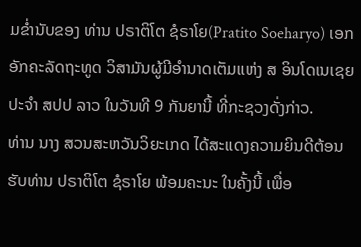ມຂ່ຳນັບຂອງ ທ່ານ ປຣາຕິໂຕ ຊໍຣາໂຍ(Pratito Soeharyo) ເອກອັກຄະລັດຖະທູດ ວິສາມັນຜູ້ມີອຳນາດເຕັມແຫ່ງ ສ ອິນໂດເນເຊຍ ປະຈຳ ສປປ ລາວ ໃນວັນທີ 9 ກັນຍານີ້ ທີ່ກະຊວງດັ່ງກ່າວ.
ທ່ານ ນາງ ສວນສະຫວັນວິຍະເກດ ໄດ້ສະແດງຄວາມຍິນດີຕ້ອນຮັບທ່ານ ປຣາຕິໂຕ ຊໍຣາໂຍ ພ້ອມຄະນະ ໃນຄັ້ງນີ້ ເພື່ອ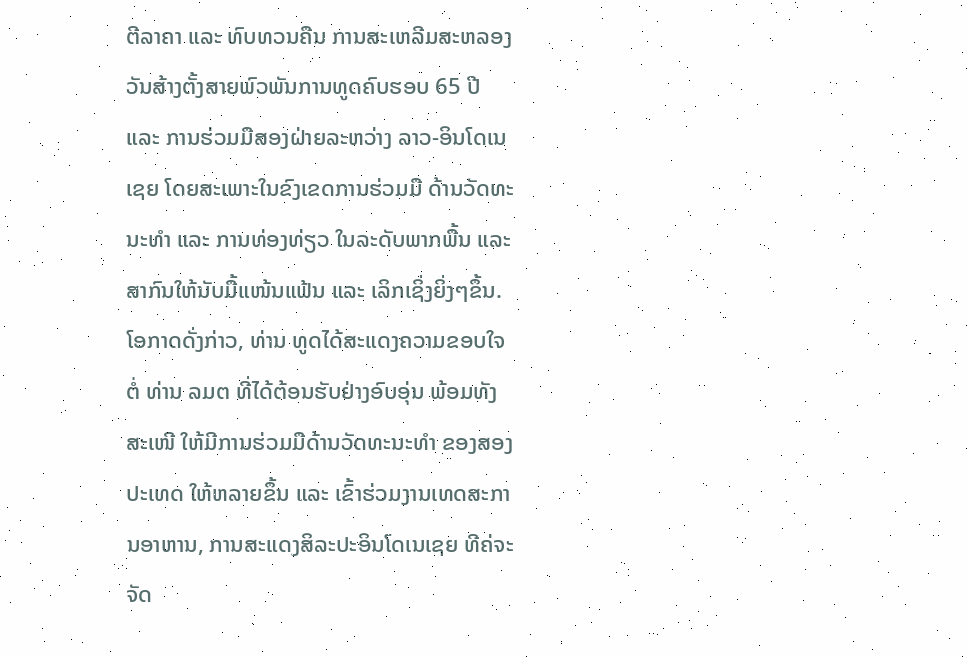ຕີລາຄາ ແລະ ທົບທວນຄືນ ການສະເຫລີມສະຫລອງ ວັນສ້າງຕັ້ງສາຍພົວພັນການທູດຄົບຮອບ 65 ປີ ແລະ ການຮ່ວມມືສອງຝ່າຍລະຫວ່າງ ລາວ-ອິນໂດເນເຊຍ ໂດຍສະເພາະໃນຂົງເຂດການຮ່ວມມື ດ້ານວັດທະນະທຳ ແລະ ການທ່ອງທ່ຽວ ໃນລະດັບພາກພື້ນ ແລະ ສາກົນໃຫ້ນັບມື້ແໜ້ນແຟ້ນ ແລະ ເລິກເຊິ່ງຍິ່ງໆຂຶ້ນ.
ໂອກາດດັ່ງກ່າວ, ທ່ານ ທູດໄດ້ສະແດງຄວາມຂອບໃຈຕໍ່ ທ່ານ ລມຕ ທີ່ໄດ້ຕ້ອນຮັບຢ່າງອົບອຸ່ນ ພ້ອມທັງສະເໜີ ໃຫ້ມີການຮ່ວມມືດ້ານວັດທະນະທຳ ຂອງສອງປະເທດ ໃຫ້ຫລາຍຂຶ້ນ ແລະ ເຂົ້າຮ່ວມງານເທດສະການອາຫານ, ການສະແດງສິລະປະອິນໂດເນເຊຍ ທີຄ່ຈະຈັດ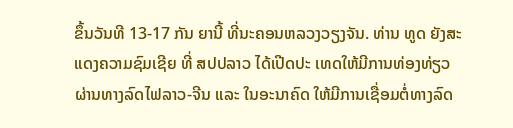ຂຶ້ນວັນທີ 13-17 ກັນ ຍານີ້ ທີ່ນະຄອນຫລວງວຽງຈັນ. ທ່ານ ທູດ ຍັງສະແດງຄວາມຊົມເຊີຍ ທີ່ ສປປລາວ ໄດ້ເປີດປະ ເທດໃຫ້ມີການທ່ອງທ່ຽວ ຜ່ານທາງລົດໄຟລາວ-ຈີນ ແລະ ໃນອະນາຄົດ ໃຫ້ມີການເຊື່ອມຕໍ່ທາງລົດ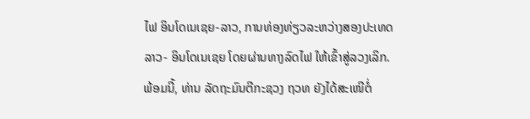ໄຟ ອິນໂດເນເຊຍ-ລາວ, ການທ່ອງທ່ຽວລະຫວ່າງສອງປະເທດ ລາວ- ອິນໂດເນເຊຍ ໂດຍຜ່ານທາງລົດໄຟ ໃຫ້ເຂົ້າສູ່ລວງເລິກ.
ພ້ອມນີ້, ທ່ານ ລັດຖະມົນຕີກະຊວງ ຖວທ ຍັງໄດ້ສະເໜີຕໍ່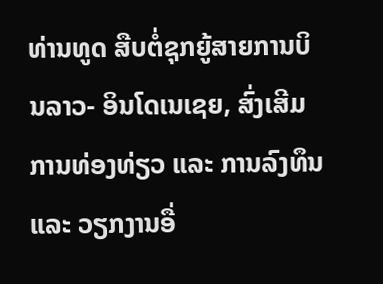ທ່ານທູດ ສືບຕໍ່ຊຸກຍູ້ສາຍການບິນລາວ- ອິນໂດເນເຊຍ, ສົ່ງເສີມການທ່ອງທ່ຽວ ແລະ ການລົງທຶນ ແລະ ວຽກງານອື່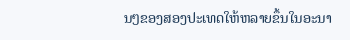ນໆຂອງສອງປະເທດໃຫ້ຫລາຍຂຶ້ນໃນອະນາ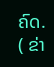ຄົດ.
( ຂ່າ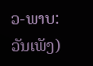ວ-ພາບ: ວັນເພັງ)